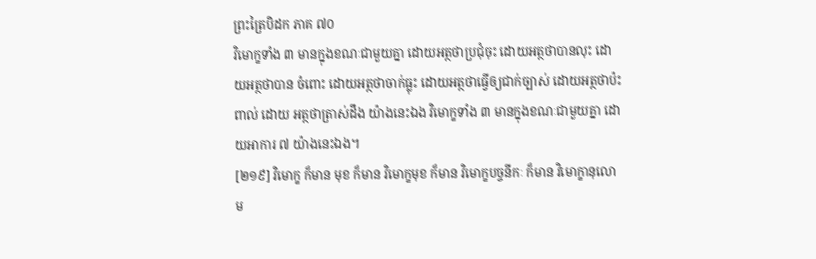ព្រះត្រៃបិដក ភាគ ៧០
វិមោក្ខទាំង ៣ មានក្នុងខណៈជាមួយគ្នា ដោយអត្ថថាប្រជុំចុះ ដោយអត្ថថាបានលុះ ដោយអត្ថថាបាន ចំពោះ ដោយអត្ថថាចាក់ធ្លុះ ដោយអត្ថថាធ្វើឲ្យជាក់ច្បាស់ ដោយអត្ថថាប៉ះពាល់ ដោយ អត្ថថាត្រាស់ដឹង យ៉ាងនេះឯង វិមោក្ខទាំង ៣ មានក្នុងខណៈជាមួយគ្នា ដោយអាការ ៧ យ៉ាងនេះឯង។
[២១៩] វិមោក្ខ ក៏មាន មុខ ក៏មាន វិមោក្ខមុខ ក៏មាន វិមោក្ខបច្ចនីកៈ ក៏មាន វិមោក្ខានុលោម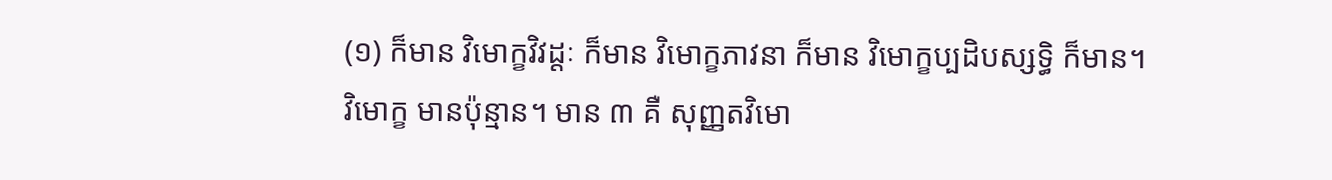(១) ក៏មាន វិមោក្ខវិវដ្ដៈ ក៏មាន វិមោក្ខភាវនា ក៏មាន វិមោក្ខប្បដិបស្សទ្ធិ ក៏មាន។
វិមោក្ខ មានប៉ុន្មាន។ មាន ៣ គឺ សុញ្ញតវិមោ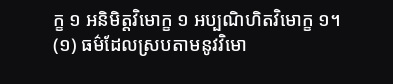ក្ខ ១ អនិមិត្តវិមោក្ខ ១ អប្បណិហិតវិមោក្ខ ១។
(១) ធម៌ដែលស្របតាមនូវវិមោ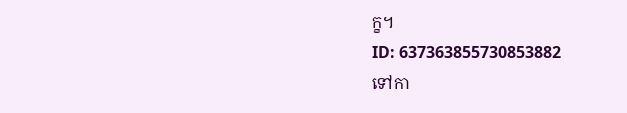ក្ខ។
ID: 637363855730853882
ទៅកា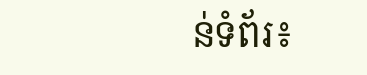ន់ទំព័រ៖